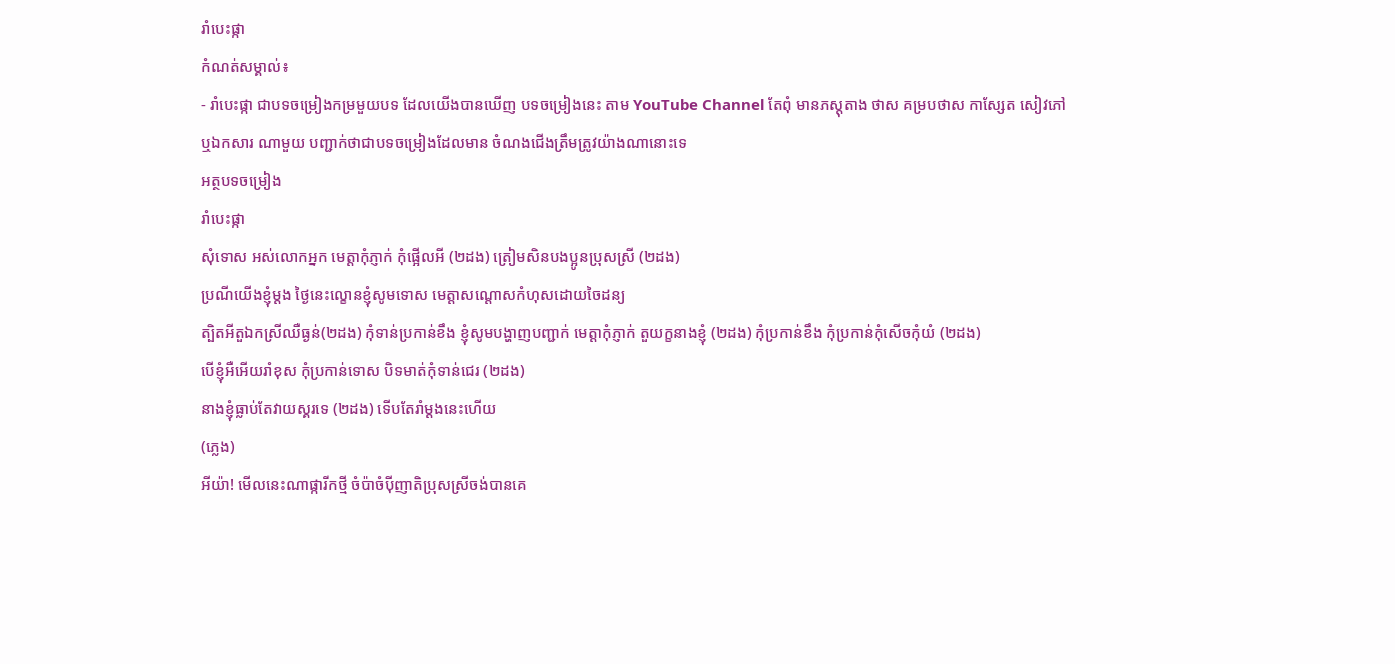រាំបេះផ្កា
កំណត់សម្គាល់៖
- រាំបេះផ្កា ជាបទចម្រៀងកម្រមួយបទ ដែលយើងបានឃើញ បទចម្រៀងនេះ តាម YouTube Channel តែពុំ មានភស្តុតាង ថាស គម្របថាស កាស្សែត សៀវភៅ ឬឯកសារ ណាមួយ បញ្ជាក់ថាជាបទចម្រៀងដែលមាន ចំណងជើងត្រឹមត្រូវយ៉ាងណានោះទេ
អត្ថបទចម្រៀង
រាំបេះផ្កា
សុំទោស អស់លោកអ្នក មេត្តាកុំភ្ញាក់ កុំផ្អើលអី (២ដង) ត្រៀមសិនបងប្អូនប្រុសស្រី (២ដង)
ប្រណីយើងខ្ញុំម្ដង ថ្ងៃនេះល្ខោនខ្ញុំសូមទោស មេត្តាសណ្តោសកំហុសដោយចៃដន្យ
ត្បិតអីតួឯកស្រីឈឺធ្ងន់(២ដង) កុំទាន់ប្រកាន់ខឹង ខ្ញុំសូមបង្ហាញបញ្ជាក់ មេត្តាកុំភ្ញាក់ តួយក្ខនាងខ្ញុំ (២ដង) កុំប្រកាន់ខឹង កុំប្រកាន់កុំសើចកុំយំ (២ដង)
បើខ្ញុំអឺអើយរាំខុស កុំប្រកាន់ទោស បិទមាត់កុំទាន់ជេរ (២ដង)
នាងខ្ញុំធ្លាប់តែវាយស្គរទេ (២ដង) ទើបតែរាំម្ដងនេះហើយ
(ភ្លេង)
អីយ៉ា! មើលនេះណាផ្ការីកថ្មី ចំប៉ាចំប៉ីញាតិប្រុសស្រីចង់បានគេ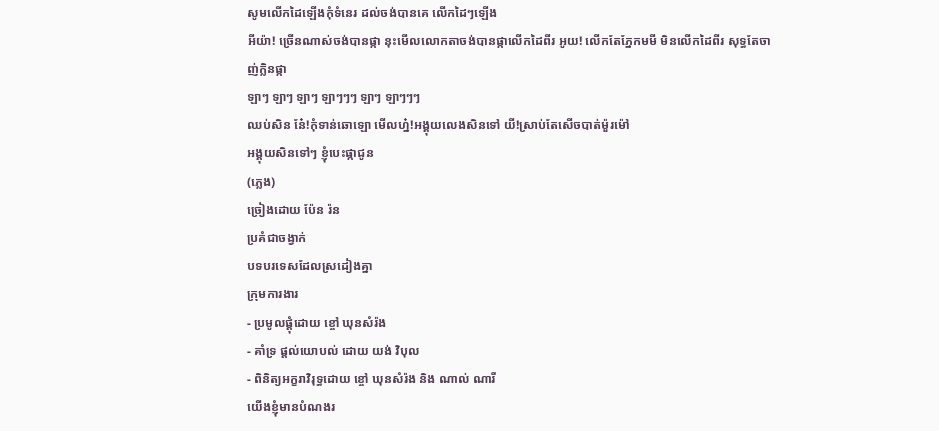សូមលើកដៃឡើងកុំទំនេរ ដល់ចង់បានគេ លើកដៃៗឡើង
អីយ៉ា! ច្រើនណាស់ចង់បានផ្កា នុះមើលលោកតាចង់បានផ្កាលើកដៃពីរ អូយ! លើកតែភ្នែកមមី មិនលើកដៃពីរ សុទ្ធតែចាញ់ក្លិនផ្កា
ឡាៗ ឡាៗ ឡាៗ ឡាៗៗៗ ឡាៗ ឡាៗៗៗ
ឈប់សិន នែ៎!កុំទាន់ឆោឡោ មើលហ្ន៎!អង្គុយលេងសិនទៅ យី!ស្រាប់តែសើចបាត់ម៉ួរម៉ៅ
អង្គុយសិនទៅៗ ខ្ញុំបេះផ្កាជូន
(ភ្លេង)
ច្រៀងដោយ ប៉ែន រ៉ន
ប្រគំជាចង្វាក់
បទបរទេសដែលស្រដៀងគ្នា
ក្រុមការងារ
- ប្រមូលផ្តុំដោយ ខ្ចៅ ឃុនសំរ៉ង
- គាំទ្រ ផ្តល់យោបល់ ដោយ យង់ វិបុល
- ពិនិត្យអក្ខរាវិរុទ្ធដោយ ខ្ចៅ ឃុនសំរ៉ង និង ណាល់ ណារី
យើងខ្ញុំមានបំណងរ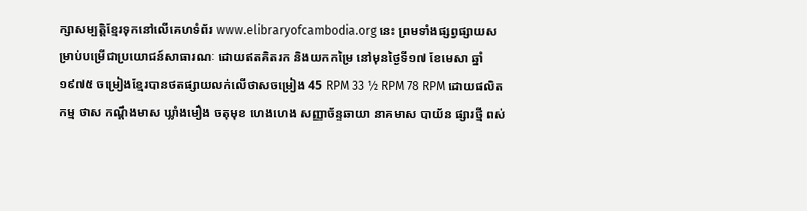ក្សាសម្បត្តិខ្មែរទុកនៅលើគេហទំព័រ www.elibraryofcambodia.org នេះ ព្រមទាំងផ្សព្វផ្សាយសម្រាប់បម្រើជាប្រយោជន៍សាធារណៈ ដោយឥតគិតរក និងយកកម្រៃ នៅមុនថ្ងៃទី១៧ ខែមេសា ឆ្នាំ១៩៧៥ ចម្រៀងខ្មែរបានថតផ្សាយលក់លើថាសចម្រៀង 45 RPM 33 ½ RPM 78 RPM ដោយផលិតកម្ម ថាស កណ្ដឹងមាស ឃ្លាំងមឿង ចតុមុខ ហេងហេង សញ្ញាច័ន្ទឆាយា នាគមាស បាយ័ន ផ្សារថ្មី ពស់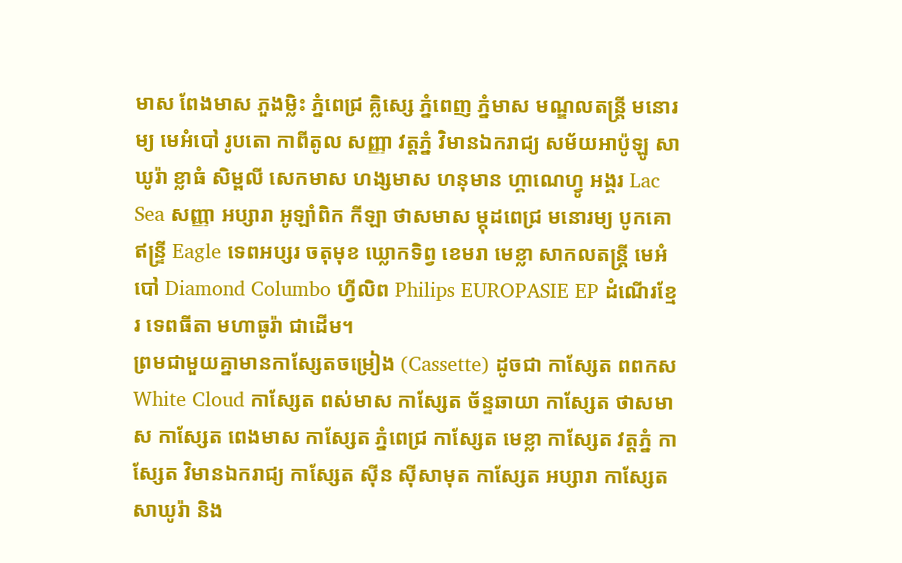មាស ពែងមាស ភួងម្លិះ ភ្នំពេជ្រ គ្លិស្សេ ភ្នំពេញ ភ្នំមាស មណ្ឌលតន្រ្តី មនោរម្យ មេអំបៅ រូបតោ កាពីតូល សញ្ញា វត្តភ្នំ វិមានឯករាជ្យ សម័យអាប៉ូឡូ សាឃូរ៉ា ខ្លាធំ សិម្ពលី សេកមាស ហង្សមាស ហនុមាន ហ្គាណេហ្វូ អង្គរ Lac Sea សញ្ញា អប្សារា អូឡាំពិក កីឡា ថាសមាស ម្កុដពេជ្រ មនោរម្យ បូកគោ ឥន្ទ្រី Eagle ទេពអប្សរ ចតុមុខ ឃ្លោកទិព្វ ខេមរា មេខ្លា សាកលតន្ត្រី មេអំបៅ Diamond Columbo ហ្វីលិព Philips EUROPASIE EP ដំណើរខ្មែរ ទេពធីតា មហាធូរ៉ា ជាដើម។
ព្រមជាមួយគ្នាមានកាសែ្សតចម្រៀង (Cassette) ដូចជា កាស្សែត ពពកស White Cloud កាស្សែត ពស់មាស កាស្សែត ច័ន្ទឆាយា កាស្សែត ថាសមាស កាស្សែត ពេងមាស កាស្សែត ភ្នំពេជ្រ កាស្សែត មេខ្លា កាស្សែត វត្តភ្នំ កាស្សែត វិមានឯករាជ្យ កាស្សែត ស៊ីន ស៊ីសាមុត កាស្សែត អប្សារា កាស្សែត សាឃូរ៉ា និង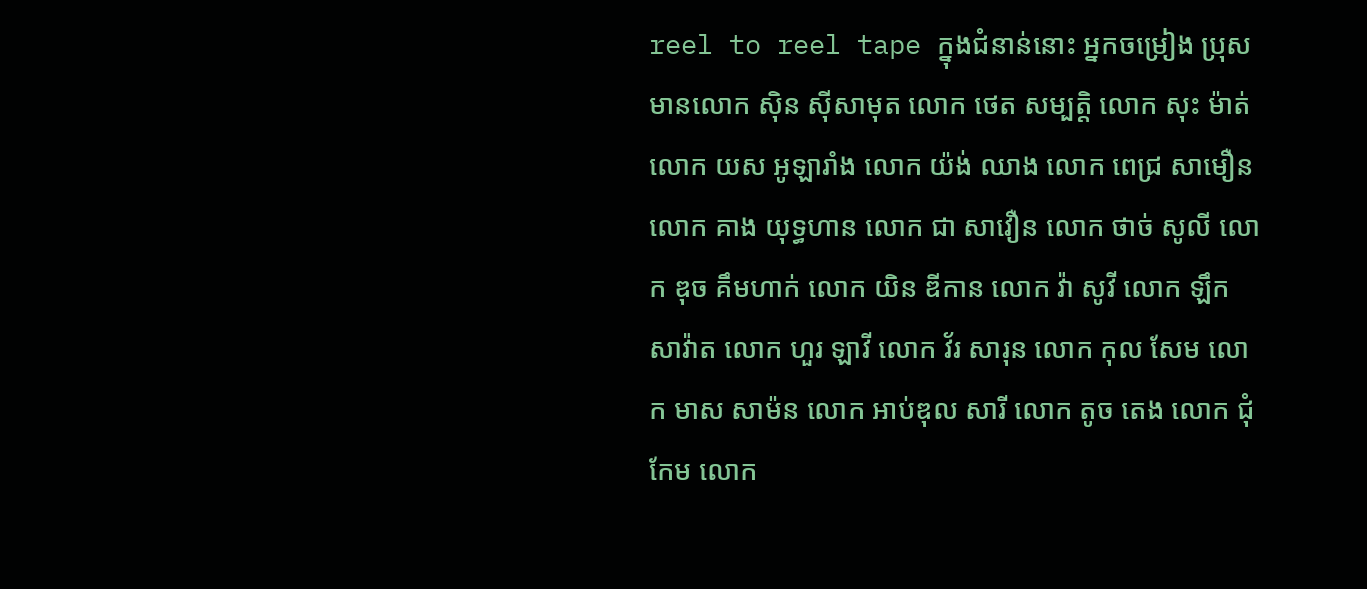reel to reel tape ក្នុងជំនាន់នោះ អ្នកចម្រៀង ប្រុសមានលោក ស៊ិន ស៊ីសាមុត លោក ថេត សម្បត្តិ លោក សុះ ម៉ាត់ លោក យស អូឡារាំង លោក យ៉ង់ ឈាង លោក ពេជ្រ សាមឿន លោក គាង យុទ្ធហាន លោក ជា សាវឿន លោក ថាច់ សូលី លោក ឌុច គឹមហាក់ លោក យិន ឌីកាន លោក វ៉ា សូវី លោក ឡឹក សាវ៉ាត លោក ហួរ ឡាវី លោក វ័រ សារុន លោក កុល សែម លោក មាស សាម៉ន លោក អាប់ឌុល សារី លោក តូច តេង លោក ជុំ កែម លោក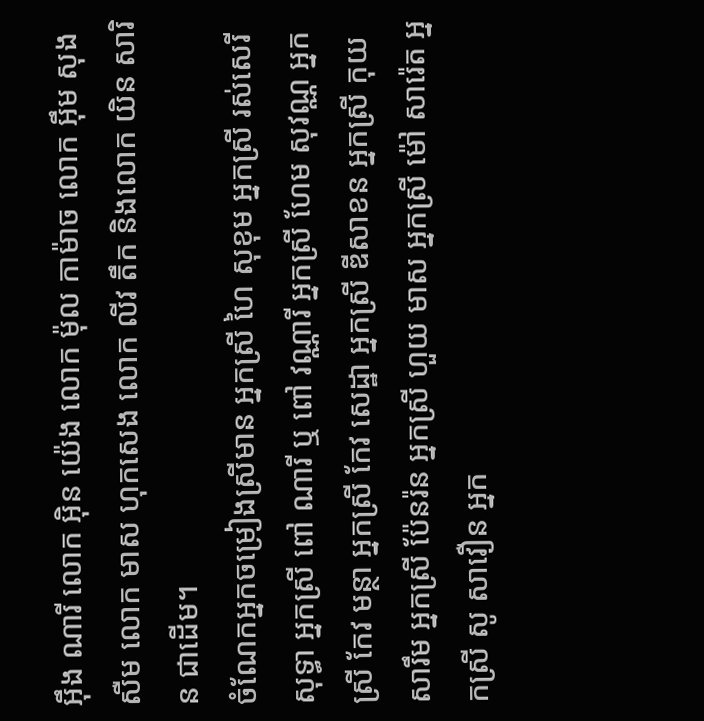អ៊ឹង ណារី លោក អ៊ិន យ៉េង លោក ម៉ុល កាម៉ាច លោក អ៊ឹម សុងសឺម លោក មាស ហុកសេង លោក លីវ តឹក និងលោក យិន សារិន ជាដើម។
ចំណែកអ្នកចម្រៀងស្រីមាន អ្នកស្រី ហៃ សុខុម អ្នកស្រី រស់សេរីសុទ្ធា អ្នកស្រី ពៅ ណារី ឬ ពៅ វណ្ណារី អ្នកស្រី ហែម សុវណ្ណ អ្នកស្រី កែវ មន្ថា អ្នកស្រី កែវ សេដ្ឋា អ្នកស្រី ឌីសាខន អ្នកស្រី កុយ សារឹម អ្នកស្រី ប៉ែនរ៉ន អ្នកស្រី ហួយ មាស អ្នកស្រី ម៉ៅ សារ៉េត អ្នកស្រី សូ សាវឿន អ្នក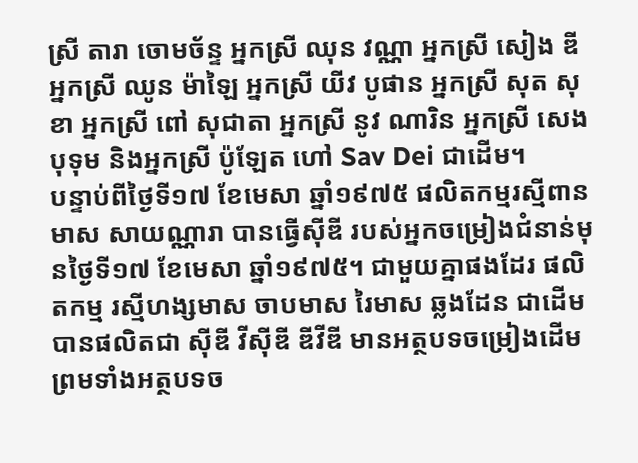ស្រី តារា ចោមច័ន្ទ អ្នកស្រី ឈុន វណ្ណា អ្នកស្រី សៀង ឌី អ្នកស្រី ឈូន ម៉ាឡៃ អ្នកស្រី យីវ បូផាន អ្នកស្រី សុត សុខា អ្នកស្រី ពៅ សុជាតា អ្នកស្រី នូវ ណារិន អ្នកស្រី សេង បុទុម និងអ្នកស្រី ប៉ូឡែត ហៅ Sav Dei ជាដើម។
បន្ទាប់ពីថ្ងៃទី១៧ ខែមេសា ឆ្នាំ១៩៧៥ ផលិតកម្មរស្មីពានមាស សាយណ្ណារា បានធ្វើស៊ីឌី របស់អ្នកចម្រៀងជំនាន់មុនថ្ងៃទី១៧ ខែមេសា ឆ្នាំ១៩៧៥។ ជាមួយគ្នាផងដែរ ផលិតកម្ម រស្មីហង្សមាស ចាបមាស រៃមាស ឆ្លងដែន ជាដើមបានផលិតជា ស៊ីឌី វីស៊ីឌី ឌីវីឌី មានអត្ថបទចម្រៀងដើម ព្រមទាំងអត្ថបទច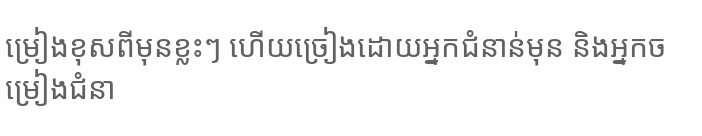ម្រៀងខុសពីមុនខ្លះៗ ហើយច្រៀងដោយអ្នកជំនាន់មុន និងអ្នកចម្រៀងជំនា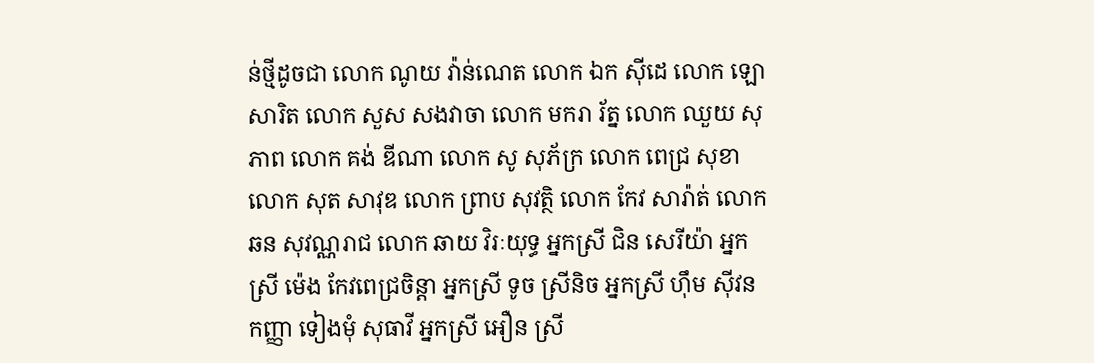ន់ថ្មីដូចជា លោក ណូយ វ៉ាន់ណេត លោក ឯក ស៊ីដេ លោក ឡោ សារិត លោក សួស សងវាចា លោក មករា រ័ត្ន លោក ឈួយ សុភាព លោក គង់ ឌីណា លោក សូ សុភ័ក្រ លោក ពេជ្រ សុខា លោក សុត សាវុឌ លោក ព្រាប សុវត្ថិ លោក កែវ សារ៉ាត់ លោក ឆន សុវណ្ណរាជ លោក ឆាយ វិរៈយុទ្ធ អ្នកស្រី ជិន សេរីយ៉ា អ្នកស្រី ម៉េង កែវពេជ្រចិន្តា អ្នកស្រី ទូច ស្រីនិច អ្នកស្រី ហ៊ឹម ស៊ីវន កញ្ញា ទៀងមុំ សុធាវី អ្នកស្រី អឿន ស្រី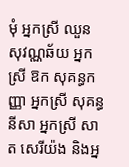មុំ អ្នកស្រី ឈួន សុវណ្ណឆ័យ អ្នកស្រី ឱក សុគន្ធកញ្ញា អ្នកស្រី សុគន្ធ នីសា អ្នកស្រី សាត សេរីយ៉ង និងអ្ន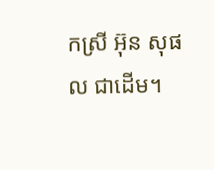កស្រី អ៊ុន សុផល ជាដើម។